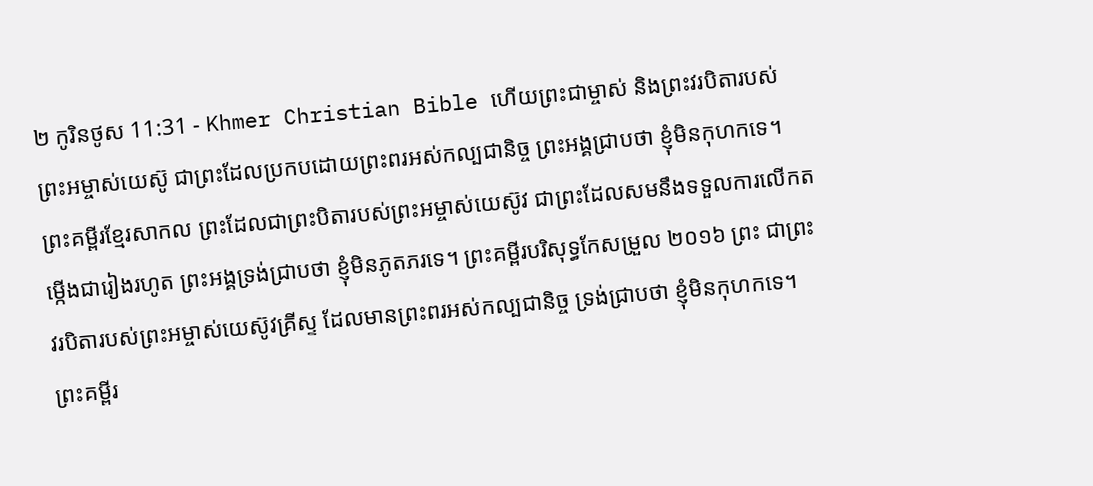២ កូរិនថូស 11:31 - Khmer Christian Bible ហើយព្រះជាម្ចាស់ និងព្រះវរបិតារបស់ព្រះអម្ចាស់យេស៊ូ ជាព្រះដែលប្រកបដោយព្រះពរអស់កល្បជានិច្ច ព្រះអង្គជ្រាបថា ខ្ញុំមិនកុហកទេ។ ព្រះគម្ពីរខ្មែរសាកល ព្រះដែលជាព្រះបិតារបស់ព្រះអម្ចាស់យេស៊ូវ ជាព្រះដែលសមនឹងទទួលការលើកតម្កើងជារៀងរហូត ព្រះអង្គទ្រង់ជ្រាបថា ខ្ញុំមិនភូតភរទេ។ ព្រះគម្ពីរបរិសុទ្ធកែសម្រួល ២០១៦ ព្រះ ជាព្រះវរបិតារបស់ព្រះអម្ចាស់យេស៊ូវគ្រីស្ទ ដែលមានព្រះពរអស់កល្បជានិច្ច ទ្រង់ជ្រាបថា ខ្ញុំមិនកុហកទេ។ ព្រះគម្ពីរ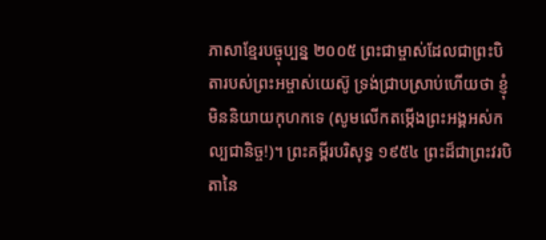ភាសាខ្មែរបច្ចុប្បន្ន ២០០៥ ព្រះជាម្ចាស់ដែលជាព្រះបិតារបស់ព្រះអម្ចាស់យេស៊ូ ទ្រង់ជ្រាបស្រាប់ហើយថា ខ្ញុំមិននិយាយកុហកទេ (សូមលើកតម្កើងព្រះអង្គអស់កល្បជានិច្ច!)។ ព្រះគម្ពីរបរិសុទ្ធ ១៩៥៤ ព្រះដ៏ជាព្រះវរបិតានៃ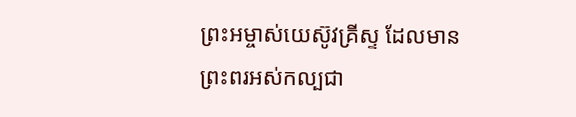ព្រះអម្ចាស់យេស៊ូវគ្រីស្ទ ដែលមានព្រះពរអស់កល្បជា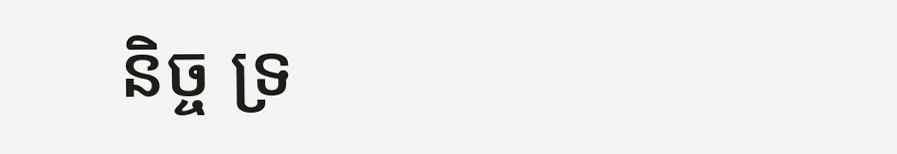និច្ច ទ្រ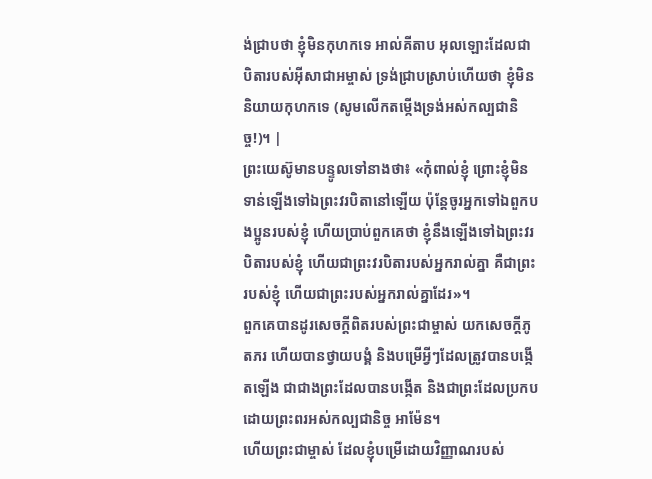ង់ជ្រាបថា ខ្ញុំមិនកុហកទេ អាល់គីតាប អុលឡោះដែលជាបិតារបស់អ៊ីសាជាអម្ចាស់ ទ្រង់ជ្រាបស្រាប់ហើយថា ខ្ញុំមិននិយាយកុហកទេ (សូមលើកតម្កើងទ្រង់អស់កល្បជានិច្ច!)។ |
ព្រះយេស៊ូមានបន្ទូលទៅនាងថា៖ «កុំពាល់ខ្ញុំ ព្រោះខ្ញុំមិនទាន់ឡើងទៅឯព្រះវរបិតានៅឡើយ ប៉ុន្ដែចូរអ្នកទៅឯពួកបងប្អូនរបស់ខ្ញុំ ហើយប្រាប់ពួកគេថា ខ្ញុំនឹងឡើងទៅឯព្រះវរបិតារបស់ខ្ញុំ ហើយជាព្រះវរបិតារបស់អ្នករាល់គ្នា គឺជាព្រះរបស់ខ្ញុំ ហើយជាព្រះរបស់អ្នករាល់គ្នាដែរ»។
ពួកគេបានដូរសេចក្ដីពិតរបស់ព្រះជាម្ចាស់ យកសេចក្ដីភូតភរ ហើយបានថ្វាយបង្គំ និងបម្រើអ្វីៗដែលត្រូវបានបង្កើតឡើង ជាជាងព្រះដែលបានបង្កើត និងជាព្រះដែលប្រកបដោយព្រះពរអស់កល្បជានិច្ច អាម៉ែន។
ហើយព្រះជាម្ចាស់ ដែលខ្ញុំបម្រើដោយវិញ្ញាណរបស់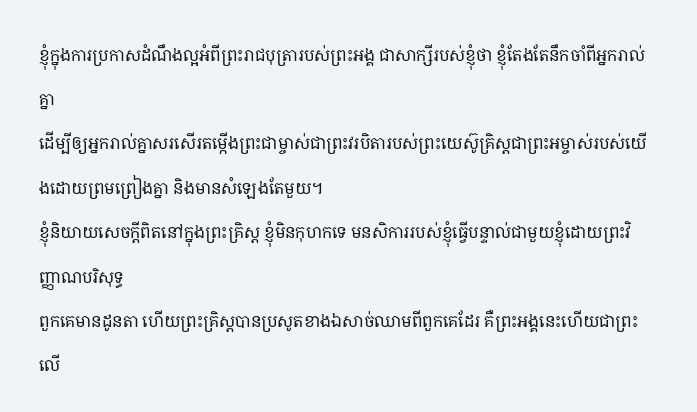ខ្ញុំក្នុងការប្រកាសដំណឹងល្អអំពីព្រះរាជបុត្រារបស់ព្រះអង្គ ជាសាក្សីរបស់ខ្ញុំថា ខ្ញុំតែងតែនឹកចាំពីអ្នករាល់គ្នា
ដើម្បីឲ្យអ្នករាល់គ្នាសរសើរតម្កើងព្រះជាម្ចាស់ជាព្រះវរបិតារបស់ព្រះយេស៊ូគ្រិស្ដជាព្រះអម្ចាស់របស់យើងដោយព្រមព្រៀងគ្នា និងមានសំឡេងតែមួយ។
ខ្ញុំនិយាយសេចក្ដីពិតនៅក្នុងព្រះគ្រិស្ដ ខ្ញុំមិនកុហកទេ មនសិការរបស់ខ្ញុំធ្វើបន្ទាល់ជាមួយខ្ញុំដោយព្រះវិញ្ញាណបរិសុទ្ធ
ពួកគេមានដូនតា ហើយព្រះគ្រិស្ដបានប្រសូតខាងឯសាច់ឈាមពីពួកគេដែរ គឺព្រះអង្គនេះហើយជាព្រះលើ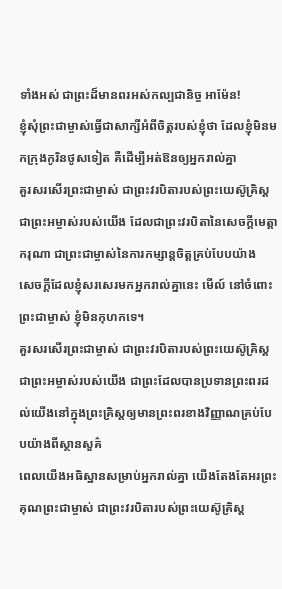ទាំងអស់ ជាព្រះដ៏មានពរអស់កល្បជានិច្ច អាម៉ែន!
ខ្ញុំសុំព្រះជាម្ចាស់ធ្វើជាសាក្សីអំពីចិត្ដរបស់ខ្ញុំថា ដែលខ្ញុំមិនមកក្រុងកូរិនថូសទៀត គឺដើម្បីអត់ឱនឲ្យអ្នករាល់គ្នា
គួរសរសើរព្រះជាម្ចាស់ ជាព្រះវរបិតារបស់ព្រះយេស៊ូគ្រិស្ដ ជាព្រះអម្ចាស់របស់យើង ដែលជាព្រះវរបិតានៃសេចក្ដីមេត្តាករុណា ជាព្រះជាម្ចាស់នៃការកម្សាន្ដចិត្ដគ្រប់បែបយ៉ាង
សេចក្ដីដែលខ្ញុំសរសេរមកអ្នករាល់គ្នានេះ មើល៍ នៅចំពោះព្រះជាម្ចាស់ ខ្ញុំមិនកុហកទេ។
គួរសរសើរព្រះជាម្ចាស់ ជាព្រះវរបិតារបស់ព្រះយេស៊ូគ្រិស្ដ ជាព្រះអម្ចាស់របស់យើង ជាព្រះដែលបានប្រទានព្រះពរដល់យើងនៅក្នុងព្រះគ្រិស្ដឲ្យមានព្រះពរខាងវិញ្ញាណគ្រប់បែបយ៉ាងពីស្ថានសួគ៌
ពេលយើងអធិស្ឋានសម្រាប់អ្នករាល់គ្នា យើងតែងតែអរព្រះគុណព្រះជាម្ចាស់ ជាព្រះវរបិតារបស់ព្រះយេស៊ូគ្រិស្ដ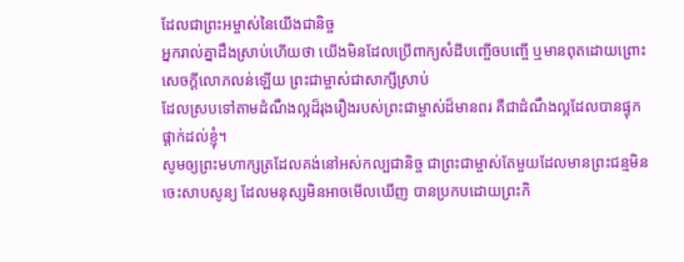ដែលជាព្រះអម្ចាស់នៃយើងជានិច្ច
អ្នករាល់គ្នាដឹងស្រាប់ហើយថា យើងមិនដែលប្រើពាក្យសំដីបញ្ចើចបញ្ចើ ឬមានពុតដោយព្រោះសេចក្ដីលោភលន់ឡើយ ព្រះជាម្ចាស់ជាសាក្សីស្រាប់
ដែលស្របទៅតាមដំណឹងល្អដ៏រុងរឿងរបស់ព្រះជាម្ចាស់ដ៏មានពរ គឺជាដំណឹងល្អដែលបានផ្ទុកផ្ដាក់ដល់ខ្ញុំ។
សូមឲ្យព្រះមហាក្សត្រដែលគង់នៅអស់កល្បជានិច្ច ជាព្រះជាម្ចាស់តែមួយដែលមានព្រះជន្មមិនចេះសាបសូន្យ ដែលមនុស្សមិនអាចមើលឃើញ បានប្រកបដោយព្រះកិ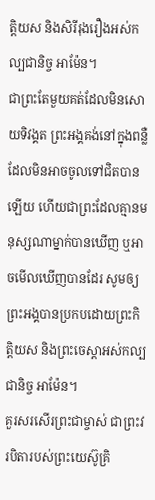ត្ដិយស និងសិរីរុងរឿងអស់កល្បជានិច្ច អាម៉ែន។
ជាព្រះតែមួយគត់ដែលមិនសោយទិវង្គត ព្រះអង្គគង់នៅក្នុងពន្លឺ ដែលមិនអាចចូលទៅជិតបានឡើយ ហើយជាព្រះដែលគ្មានមនុស្សណាម្នាក់បានឃើញ ឬអាចមើលឃើញបានដែរ សូមឲ្យព្រះអង្គបានប្រកបដោយព្រះកិត្ដិយស និងព្រះចេស្ដាអស់កល្បជានិច្ច អាម៉ែន។
គួរសរសើរព្រះជាម្ចាស់ ជាព្រះវរបិតារបស់ព្រះយេស៊ូគ្រិ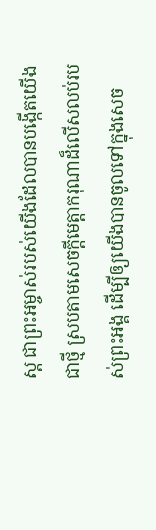ស្ដ ជាព្រះអម្ចាស់របស់យើងដែលបានបង្កើតយើងជាថ្មី ស្របតាមសេចក្ដីមេត្តាករុណាដ៏លើសលប់របស់ព្រះអង្គ ដើម្បីឲ្យយើងបានចូលទៅក្នុងសេច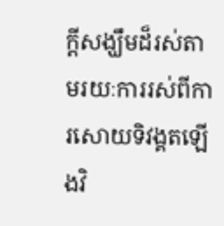ក្ដីសង្ឃឹមដ៏រស់តាមរយៈការរស់ពីការសោយទិវង្គតឡើងវិ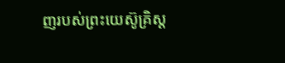ញរបស់ព្រះយេស៊ូគ្រិស្ដ